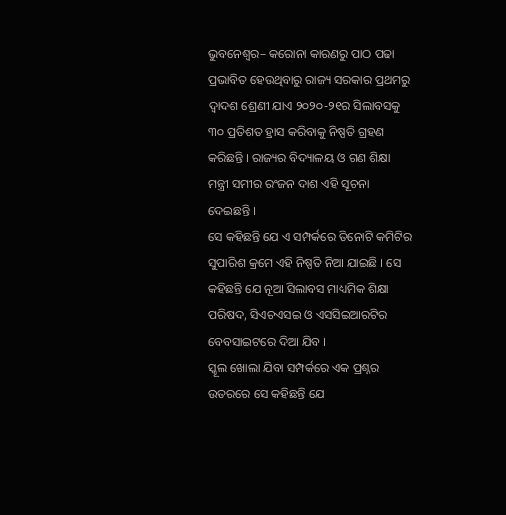ଭୁବନେଶ୍ୱର– କରୋନା କାରଣରୁ ପାଠ ପଢା ପ୍ରଭାବିତ ହେଉଥିବାରୁ ରାଜ୍ୟ ସରକାର ପ୍ରଥମରୁ ଦ୍ୱାଦଶ ଶ୍ରେଣୀ ଯାଏ ୨୦୨୦-୨୧ର ସିଲାବସକୁ ୩୦ ପ୍ରତିଶତ ହ୍ରାସ କରିବାକୁ ନିଷ୍ପତି ଗ୍ରହଣ କରିଛନ୍ତି । ରାଜ୍ୟର ବିଦ୍ୟାଳୟ ଓ ଗଣ ଶିକ୍ଷା ମନ୍ତ୍ରୀ ସମୀର ରଂଜନ ଦାଶ ଏହି ସୂଚନା ଦେଇଛନ୍ତି ।
ସେ କହିଛନ୍ତି ଯେ ଏ ସମ୍ପର୍କରେ ତିନୋଟି କମିଟିର ସୁପାରିଶ କ୍ରମେ ଏହି ନିଷ୍ପତି ନିଆ ଯାଇଛି । ସେ କହିଛନ୍ତି ଯେ ନୂଆ ସିଲାବସ ମାଧ୍ୟମିକ ଶିକ୍ଷା ପରିଷଦ, ସିଏଚଏସଇ ଓ ଏସସିଇଆରଟିର ବେବସାଇଟରେ ଦିଆ ଯିବ ।
ସ୍କୂଲ ଖୋଲା ଯିବା ସମ୍ପର୍କରେ ଏକ ପ୍ରଶ୍ନର ଉତରରେ ସେ କହିଛନ୍ତି ଯେ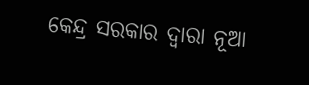କେନ୍ଦ୍ର ସରକାର ଦ୍ୱାରା ନୂଆ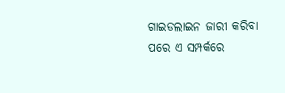ଗାଇଡଲାଇନ ଜାରୀ କରିବା ପରେ ଏ ସମ୍ପର୍କରେ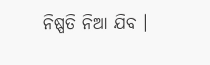ନିଷ୍ପତି ନିଆ ଯିବ ।